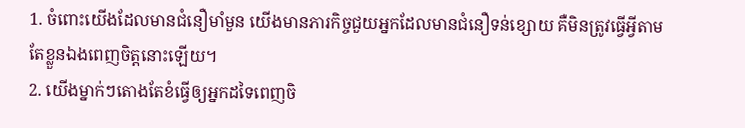1. ចំពោះយើងដែលមានជំនឿមាំមួន យើងមានភារកិច្ចជួយអ្នកដែលមានជំនឿទន់ខ្សោយ គឺមិនត្រូវធ្វើអ្វីតាមតែខ្លួនឯងពេញចិត្តនោះឡើយ។
2. យើងម្នាក់ៗតោងតែខំធ្វើឲ្យអ្នកដទៃពេញចិ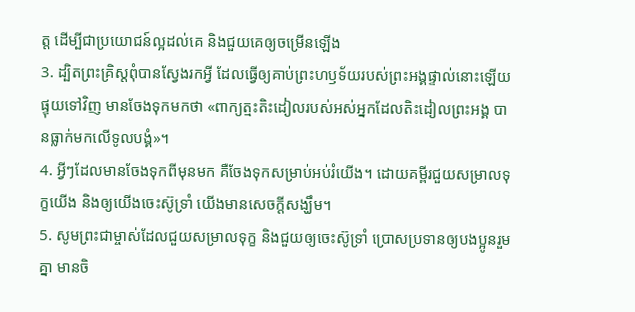ត្ត ដើម្បីជាប្រយោជន៍ល្អដល់គេ និងជួយគេឲ្យចម្រើនឡើង
3. ដ្បិតព្រះគ្រិស្ដពុំបានស្វែងរកអ្វី ដែលធ្វើឲ្យគាប់ព្រះហឫទ័យរបស់ព្រះអង្គផ្ទាល់នោះឡើយ ផ្ទុយទៅវិញ មានចែងទុកមកថា «ពាក្យត្មះតិះដៀលរបស់អស់អ្នកដែលតិះដៀលព្រះអង្គ បានធ្លាក់មកលើទូលបង្គំ»។
4. អ្វីៗដែលមានចែងទុកពីមុនមក គឺចែងទុកសម្រាប់អប់រំយើង។ ដោយគម្ពីរជួយសម្រាលទុក្ខយើង និងឲ្យយើងចេះស៊ូទ្រាំ យើងមានសេចក្ដីសង្ឃឹម។
5. សូមព្រះជាម្ចាស់ដែលជួយសម្រាលទុក្ខ និងជួយឲ្យចេះស៊ូទ្រាំ ប្រោសប្រទានឲ្យបងប្អូនរួមគ្នា មានចិ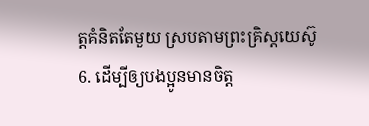ត្តគំនិតតែមួយ ស្របតាមព្រះគ្រិស្ដយេស៊ូ
6. ដើម្បីឲ្យបងប្អូនមានចិត្ត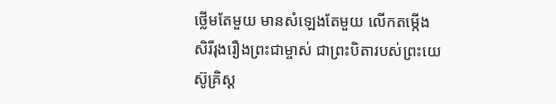ថ្លើមតែមួយ មានសំឡេងតែមួយ លើកតម្កើងសិរីរុងរឿងព្រះជាម្ចាស់ ជាព្រះបិតារបស់ព្រះយេស៊ូគ្រិស្ដ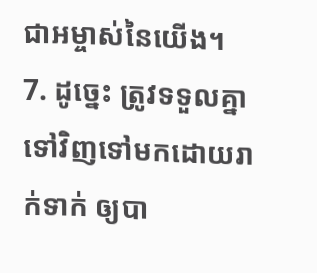ជាអម្ចាស់នៃយើង។
7. ដូច្នេះ ត្រូវទទួលគ្នាទៅវិញទៅមកដោយរាក់ទាក់ ឲ្យបា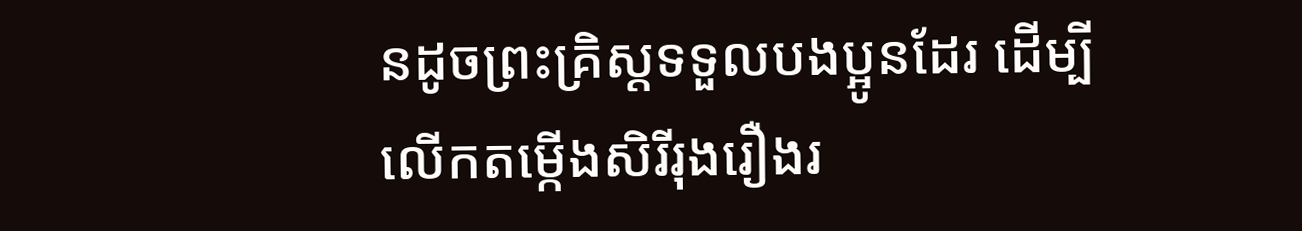នដូចព្រះគ្រិស្ដទទួលបងប្អូនដែរ ដើម្បីលើកតម្កើងសិរីរុងរឿងរ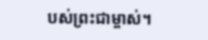បស់ព្រះជាម្ចាស់។